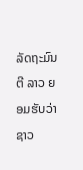ລັດຖະມົນຕີ ລາວ ຍອມຮັບວ່າ ຊາວ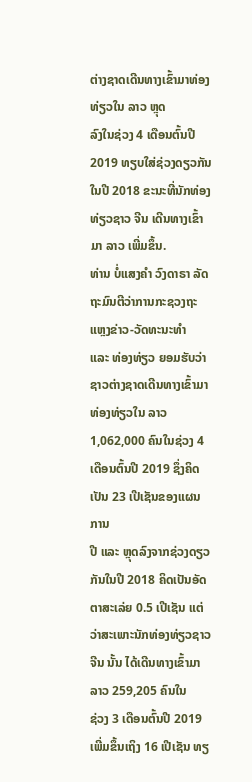ຕ່າງຊາດເດີນທາງເຂົ້າມາທ່ອງທ່ຽວໃນ ລາວ ຫຼຸດ
ລົງໃນຊ່ວງ 4 ເດືອນຕົ້ນປີ 2019 ທຽບໃສ່ຊ່ວງດຽວກັນໃນປີ 2018 ຂະນະທີ່ນັກທ່ອງ
ທ່ຽວຊາວ ຈີນ ເດີນທາງເຂົ້າມາ ລາວ ເພີ່ມຂຶ້ນ.
ທ່ານ ບໍ່ແສງຄຳ ວົງດາຣາ ລັດຖະມົນຕີວ່າການກະຊວງຖະແຫຼງຂ່າວ-ວັດທະນະທຳ
ແລະ ທ່ອງທ່ຽວ ຍອມຮັບວ່າຊາວຕ່າງຊາດເດີນທາງເຂົ້າມາທ່ອງທ່ຽວໃນ ລາວ
1,062,000 ຄົນໃນຊ່ວງ 4 ເດືອນຕົ້ນປີ 2019 ຊຶ່ງຄິດເປັນ 23 ເປີເຊັນຂອງແຜນການ
ປີ ແລະ ຫຼຸດລົງຈາກຊ່ວງດຽວກັນໃນປີ 2018 ຄິດເປັນອັດຕາສະເລ່ຍ 0.5 ເປີເຊັນ ແຕ່
ວ່າສະເພາະນັກທ່ອງທ່ຽວຊາວ ຈີນ ນັ້ນ ໄດ້ເດີນທາງເຂົ້າມາ ລາວ 259,205 ຄົນໃນ
ຊ່ວງ 3 ເດືອນຕົ້ນປີ 2019 ເພີ່ມຂຶ້ນເຖິງ 16 ເປີເຊັນ ທຽ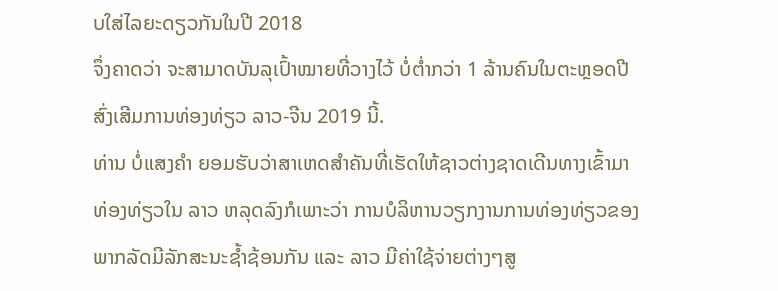ບໃສ່ໄລຍະດຽວກັນໃນປີ 2018
ຈຶ່ງຄາດວ່າ ຈະສາມາດບັນລຸເປົ້າໝາຍທີ່ວາງໄວ້ ບໍ່ຕ່ຳກວ່າ 1 ລ້ານຄົນໃນຕະຫຼອດປີ
ສົ່ງເສີມການທ່ອງທ່ຽວ ລາວ-ຈີນ 2019 ນີ້.
ທ່ານ ບໍ່ແສງຄຳ ຍອມຮັບວ່າສາເຫດສຳຄັນທີ່ເຮັດໃຫ້ຊາວຕ່າງຊາດເດີນທາງເຂົ້າມາ
ທ່ອງທ່ຽວໃນ ລາວ ຫລຸດລົງກໍເພາະວ່າ ການບໍລິຫານວຽກງານການທ່ອງທ່ຽວຂອງ
ພາກລັດມີລັກສະນະຊ້ຳຊ້ອນກັນ ແລະ ລາວ ມີຄ່າໃຊ້ຈ່າຍຕ່າງໆສູ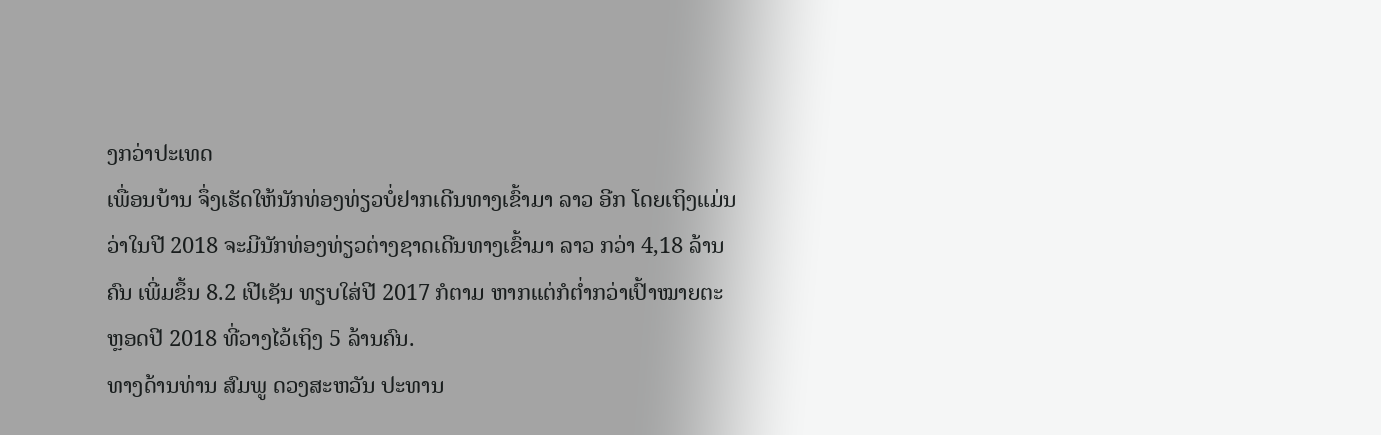ງກວ່າປະເທດ
ເພື່ອນບ້ານ ຈຶ່ງເຮັດໃຫ້ນັກທ່ອງທ່ຽວບໍ່ຢາກເດີນທາງເຂົ້າມາ ລາວ ອີກ ໂດຍເຖິງແມ່ນ
ວ່າໃນປີ 2018 ຈະມີນັກທ່ອງທ່ຽວຕ່າງຊາດເດີນທາງເຂົ້າມາ ລາວ ກວ່າ 4,18 ລ້ານ
ຄົນ ເພີ່ມຂຶ້ນ 8.2 ເປີເຊັນ ທຽບໃສ່ປີ 2017 ກໍຕາມ ຫາກແຕ່ກໍຕ່ຳກວ່າເປົ້າໝາຍຕະ
ຫຼອດປີ 2018 ທີ່ວາງໄວ້ເຖິງ 5 ລ້ານຄົນ.
ທາງດ້ານທ່ານ ສົມພູ ດວງສະຫວັນ ປະທານ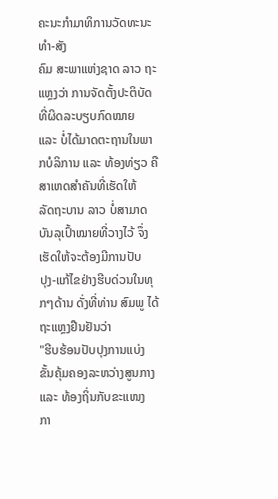ຄະນະກຳມາທິການວັດທະນະທຳ-ສັງ
ຄົມ ສະພາແຫ່ງຊາດ ລາວ ຖະແຫຼງວ່າ ການຈັດຕັ້ງປະຕິບັດທີ່ຜິດລະບຽບກົດໝາຍ
ແລະ ບໍ່ໄດ້ມາດຕະຖານໃນພາກບໍລິການ ແລະ ທ້ອງທ່ຽວ ຄືສາເຫດສຳຄັນທີ່ເຮັດໃຫ້
ລັດຖະບານ ລາວ ບໍ່ສາມາດບັນລຸເປົ້າໝາຍທີ່ວາງໄວ້ ຈຶ່ງເຮັດໃຫ້ຈະຕ້ອງມີການປັບ
ປຸງ-ແກ້ໄຂຢ່າງຮີບດ່ວນໃນທຸກໆດ້ານ ດັ່ງທີ່ທ່ານ ສົມພູ ໄດ້ຖະແຫຼງຢືນຢັນວ່າ
"ຮີບຮ້ອນປັບປຸງການແບ່ງຂັ້ນຄຸ້ມຄອງລະຫວ່າງສູນກາງ ແລະ ທ້ອງຖິ່ນກັບຂະແໜງ
ກາ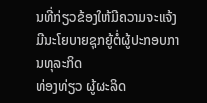ນທີ່ກ່ຽວຂ້ອງໃຫ້ມີຄວາມຈະແຈ້ງ ມີນະໂຍບາຍຊຸກຍູ້ຕໍ່ຜູ້ປະກອບການທຸລະກິດ
ທ່ອງທ່ຽວ ຜູ້ຜະລິດ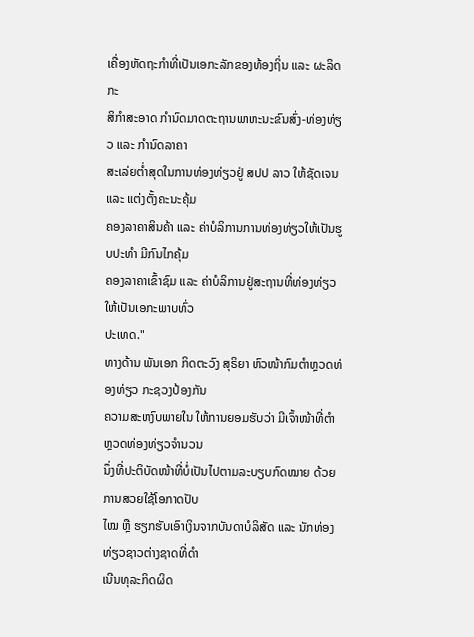ເຄື່ອງຫັດຖະກຳທີ່ເປັນເອກະລັກຂອງທ້ອງຖິ່ນ ແລະ ຜະລິດກະ
ສິກຳສະອາດ ກຳນົດມາດຕະຖານພາຫະນະຂົນສົ່ງ-ທ່ອງທ່ຽວ ແລະ ກຳນົດລາຄາ
ສະເລ່ຍຕ່ຳສຸດໃນການທ່ອງທ່ຽວຢູ່ ສປປ ລາວ ໃຫ້ຊັດເຈນ ແລະ ແຕ່ງຕັ້ງຄະນະຄຸ້ມ
ຄອງລາຄາສິນຄ້າ ແລະ ຄ່າບໍລິການການທ່ອງທ່ຽວໃຫ້ເປັນຮູບປະທຳ ມີກົນໄກຄຸ້ມ
ຄອງລາຄາເຂົ້າຊົມ ແລະ ຄ່າບໍລິການຢູ່ສະຖານທີ່ທ່ອງທ່ຽວໃຫ້ເປັນເອກະພາບທົ່ວ
ປະເທດ."
ທາງດ້ານ ພັນເອກ ກິດຕະວົງ ສຸຣິຍາ ຫົວໜ້າກົມຕຳຫຼວດທ່ອງທ່ຽວ ກະຊວງປ້ອງກັນ
ຄວາມສະຫງົບພາຍໃນ ໃຫ້ການຍອມຮັບວ່າ ມີເຈົ້າໜ້າທີ່ຕຳຫຼວດທ່ອງທ່ຽວຈຳນວນ
ນຶ່ງທີ່ປະຕິບັດໜ້າທີ່ບໍ່ເປັນໄປຕາມລະບຽບກົດໝາຍ ດ້ວຍການສວຍໃຊ້ໂອກາດປັບ
ໄໝ ຫຼື ຮຽກຮັບເອົາເງິນຈາກບັນດາບໍລິສັດ ແລະ ນັກທ່ອງທ່ຽວຊາວຕ່າງຊາດທີ່ດຳ
ເນີນທຸລະກິດຜິດ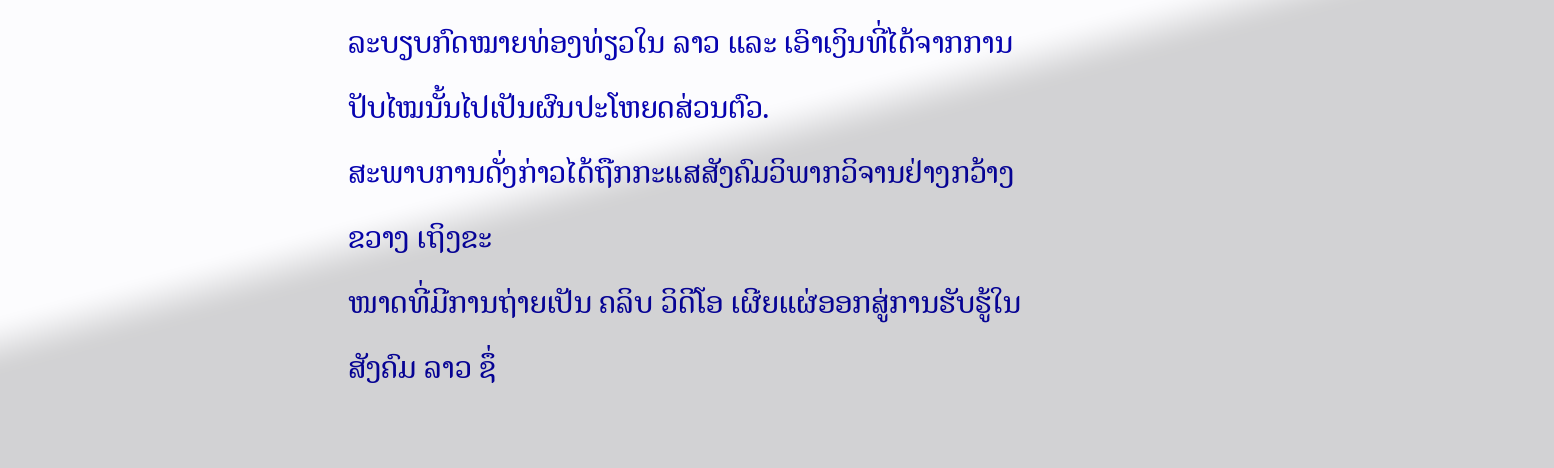ລະບຽບກົດໝາຍທ່ອງທ່ຽວໃນ ລາວ ແລະ ເອົາເງິນທີ່ໄດ້ຈາກການ
ປັບໄໝນັ້ນໄປເປັນຜົນປະໂຫຍດສ່ວນຕົວ.
ສະພາບການດັ່ງກ່າວໄດ້ຖືກກະແສສັງຄົມວິພາກວິຈານຢ່າງກວ້າງຂວາງ ເຖິງຂະ
ໜາດທີ່ມີການຖ່າຍເປັນ ຄລິບ ວິດີໂອ ເຜີຍແຜ່ອອກສູ່ການຮັບຮູ້ໃນສັງຄົມ ລາວ ຊຶ່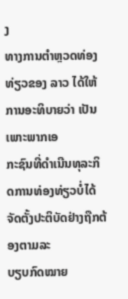ງ
ທາງການຕຳຫຼວດທ່ອງທ່ຽວຂອງ ລາວ ໄດ້ໃຫ້ການອະທິບາຍວ່າ ເປັນເພາະພາກເອ
ກະຊົນທີ່ດຳເນີນທຸລະກິດການທ່ອງທ່ຽວບໍ່ໄດ້ຈັດຕັ້ງປະຕິບັດຢ່າງຖືກຕ້ອງຕາມລະ
ບຽບກົດໝາຍ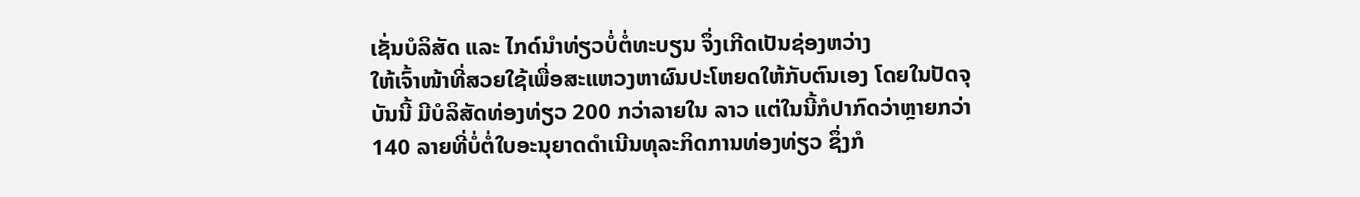ເຊັ່ນບໍລິສັດ ແລະ ໄກດ໌ນຳທ່ຽວບໍ່ຕໍ່ທະບຽນ ຈຶ່ງເກີດເປັນຊ່ອງຫວ່າງ
ໃຫ້ເຈົ້າໜ້າທີ່ສວຍໃຊ້ເພື່ອສະແຫວງຫາຜົນປະໂຫຍດໃຫ້ກັບຕົນເອງ ໂດຍໃນປັດຈຸ
ບັນນີ້ ມີບໍລິສັດທ່ອງທ່ຽວ 200 ກວ່າລາຍໃນ ລາວ ແຕ່ໃນນີ້ກໍປາກົດວ່າຫຼາຍກວ່າ
140 ລາຍທີ່ບໍ່ຕໍ່ໃບອະນຸຍາດດຳເນີນທຸລະກິດການທ່ອງທ່ຽວ ຊຶ່ງກໍ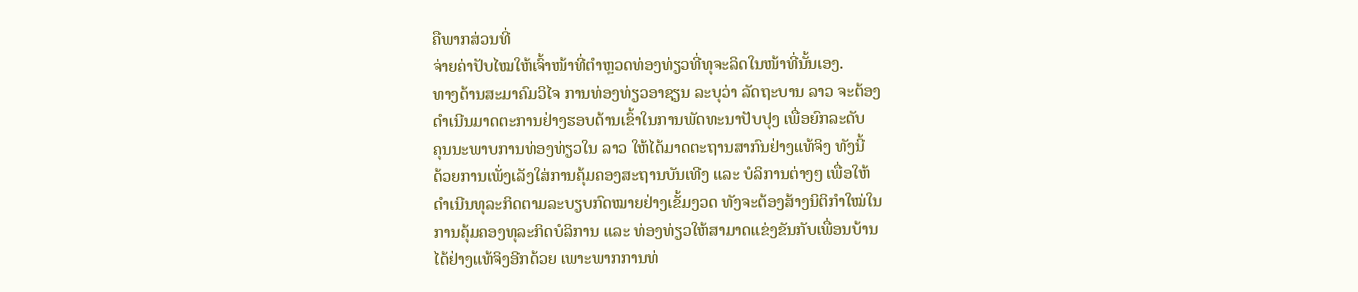ຄືພາກສ່ວນທີ່
ຈ່າຍຄ່າປັບໄໝໃຫ້ເຈົ້າໜ້າທີ່ຕຳຫຼວດທ່ອງທ່ຽວທີ່ທຸຈະລິດໃນໜ້າທີ່ນັ້ນເອງ.
ທາງດ້ານສະມາຄົມວິໄຈ ການທ່ອງທ່ຽວອາຊຽນ ລະບຸວ່າ ລັດຖະບານ ລາວ ຈະຕ້ອງ
ດຳເນີນມາດຕະການຢ່າງຮອບດ້ານເຂົ້າໃນການພັດທະນາປັບປຸງ ເພື່ອຍົກລະດັບ
ຄຸນນະພາບການທ່ອງທ່ຽວໃນ ລາວ ໃຫ້ໄດ້ມາດຕະຖານສາກົນຢ່າງແທ້ຈິງ ທັງນີ້
ດ້ວຍການເພັ່ງເລັງໃສ່ການຄຸ້ມຄອງສະຖານບັນເທີງ ແລະ ບໍລິການຕ່າງໆ ເພື່ອໃຫ້
ດຳເນີນທຸລະກິດຕາມລະບຽບກົດໝາຍຢ່າງເຂັ້ມງວດ ທັງຈະຕ້ອງສ້າງນິຕິກຳໃໝ່ໃນ
ການຄຸ້ມຄອງທຸລະກິດບໍລິການ ແລະ ທ່ອງທ່ຽວໃຫ້ສາມາດແຂ່ງຂັນກັບເພື່ອນບ້ານ
ໄດ້ຢ່າງແທ້ຈິງອີກດ້ວຍ ເພາະພາກການທ່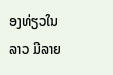ອງທ່ຽວໃນ ລາວ ມີລາຍ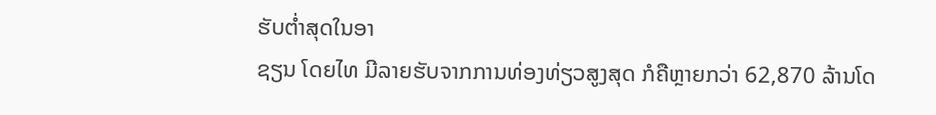ຮັບຕ່ຳສຸດໃນອາ
ຊຽນ ໂດຍໄທ ມີລາຍຮັບຈາກການທ່ອງທ່ຽວສູງສຸດ ກໍຄືຫຼາຍກວ່າ 62,870 ລ້ານໂດ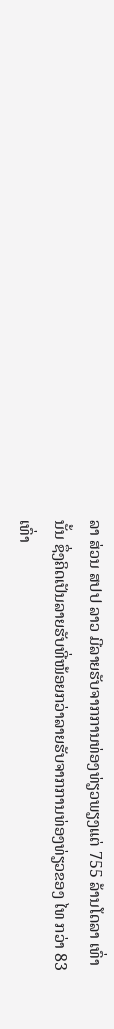ລາ ສ່ວນ ສປປ ລາວ ມີລາຍຮັບຈາກການທ່ອງທ່ຽວພຽງແຕ່ 755 ລ້ານໂດລາ ເທົ່າ
ນັ້ນ ຊຶ່ງຄິດເປັນລາຍຮັບທີ່ໜ້ອຍກວ່າລາຍຮັບຈາກການທ່ອງທ່ຽວຂອງ ໄທ ກວ່າ 83
ເທົ່າ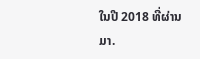ໃນປີ 2018 ທີ່ຜ່ານມາ.